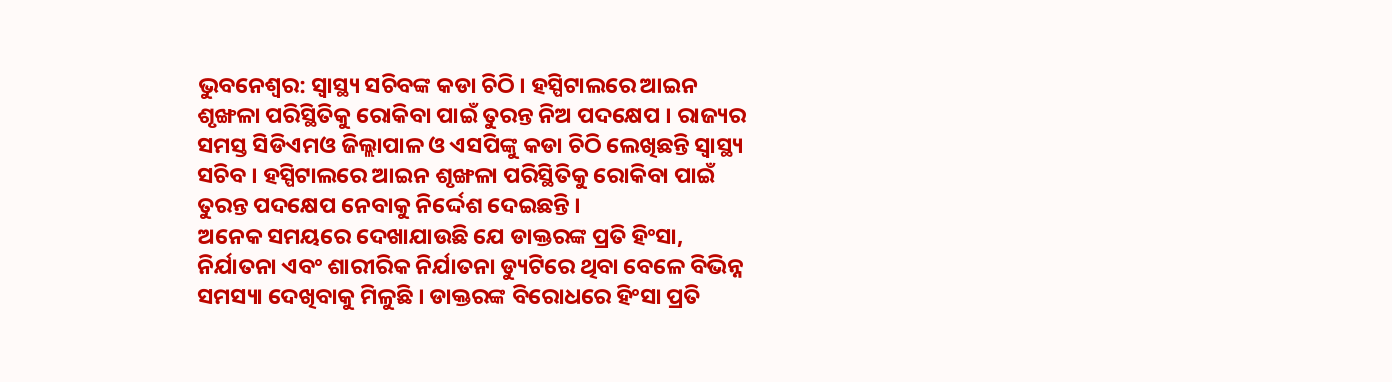ଭୁବନେଶ୍ବର: ସ୍ୱାସ୍ଥ୍ୟ ସଚିବଙ୍କ କଡା ଚିଠି । ହସ୍ପିଟାଲରେ ଆଇନ ଶୃଙ୍ଖଳା ପରିସ୍ଥିତିକୁ ରୋକିବା ପାଇଁ ତୁରନ୍ତ ନିଅ ପଦକ୍ଷେପ । ରାଜ୍ୟର ସମସ୍ତ ସିଡିଏମଓ ଜିଲ୍ଲାପାଳ ଓ ଏସପିଙ୍କୁ କଡା ଚିଠି ଲେଖିଛନ୍ତି ସ୍ବାସ୍ଥ୍ୟ ସଚିବ । ହସ୍ପିଟାଲରେ ଆଇନ ଶୃଙ୍ଖଳା ପରିସ୍ଥିତିକୁ ରୋକିବା ପାଇଁ ତୁରନ୍ତ ପଦକ୍ଷେପ ନେବାକୁ ନିର୍ଦ୍ଦେଶ ଦେଇଛନ୍ତି ।
ଅନେକ ସମୟରେ ଦେଖାଯାଉଛି ଯେ ଡାକ୍ତରଙ୍କ ପ୍ରତି ହିଂସା, ନିର୍ଯାତନା ଏବଂ ଶାରୀରିକ ନିର୍ଯାତନା ଡ୍ୟୁଟିରେ ଥିବା ବେଳେ ବିଭିନ୍ନ ସମସ୍ୟା ଦେଖିବାକୁ ମିଳୁଛି । ଡାକ୍ତରଙ୍କ ବିରୋଧରେ ହିଂସା ପ୍ରତି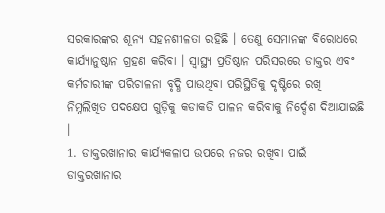ସରକାରଙ୍କର ଶୂନ୍ୟ ସହନଶୀଳତା ରହିଛି । ତେଣୁ ସେମାନଙ୍କ ବିରୋଧରେ କାର୍ଯ୍ୟାନୁଷ୍ଠାନ ଗ୍ରହଣ କରିବା । ସ୍ୱାସ୍ଥ୍ୟ ପ୍ରତିଷ୍ଠାନ ପରିସରରେ ଡାକ୍ତର ଏବଂ କର୍ମଚାରୀଙ୍କ ପରିଚାଳନା ବୃଦ୍ଧି ପାଉଥିବା ପରିସ୍ଥିତିକୁ ଦୃଷ୍ଟିରେ ରଖି ନିମ୍ନଲିଖିତ ପଦକ୍ଷେପ ଗୁଡ଼ିକୁ କଡାକଡି ପାଳନ କରିବାକୁ ନିର୍ଦ୍ଦେଶ ଦିଆଯାଇଛି ।
1. ଡାକ୍ତରଖାନାର କାର୍ଯ୍ୟକଳାପ ଉପରେ ନଜର ରଖିବା ପାଇଁ ଡାକ୍ତରଖାନାର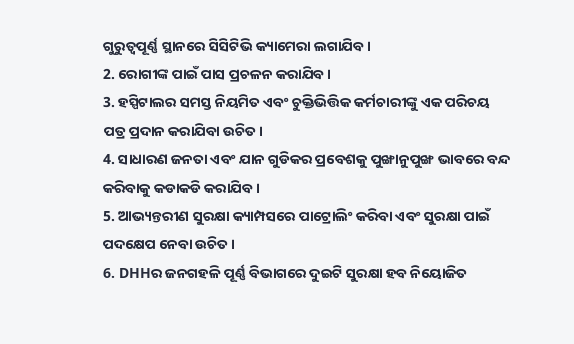ଗୁରୁତ୍ୱପୂର୍ଣ୍ଣ ସ୍ଥାନରେ ସିସିଟିଭି କ୍ୟାମେରା ଲଗାଯିବ।
2. ରୋଗୀଙ୍କ ପାଇଁ ପାସ ପ୍ରଚଳନ କରାଯିବ ।
3. ହସ୍ପିଟାଲର ସମସ୍ତ ନିୟମିତ ଏବଂ ଚୁକ୍ତିଭିତ୍ତିକ କର୍ମଚାରୀଙ୍କୁ ଏକ ପରିଚୟ ପତ୍ର ପ୍ରଦାନ କରାଯିବା ଉଚିତ।
4. ସାଧାରଣ ଜନତା ଏବଂ ଯାନ ଗୁଡିକର ପ୍ରବେଶକୁ ପୁଙ୍ଖାନୁପୁଙ୍ଖ ଭାବରେ ବନ୍ଦ କରିବାକୁ କଡାକଡି କରାଯିବ ।
5. ଆଭ୍ୟନ୍ତରୀଣ ସୁରକ୍ଷା କ୍ୟାମ୍ପସରେ ପାଟ୍ରୋଲିଂ କରିବା ଏବଂ ସୁରକ୍ଷା ପାଇଁ ପଦକ୍ଷେପ ନେବା ଉଚିତ ।
6. DHHର ଜନଗହଳି ପୂର୍ଣ୍ଣ ବିଭାଗରେ ଦୁଇଟି ସୁରକ୍ଷା ହବ ନିୟୋଜିତ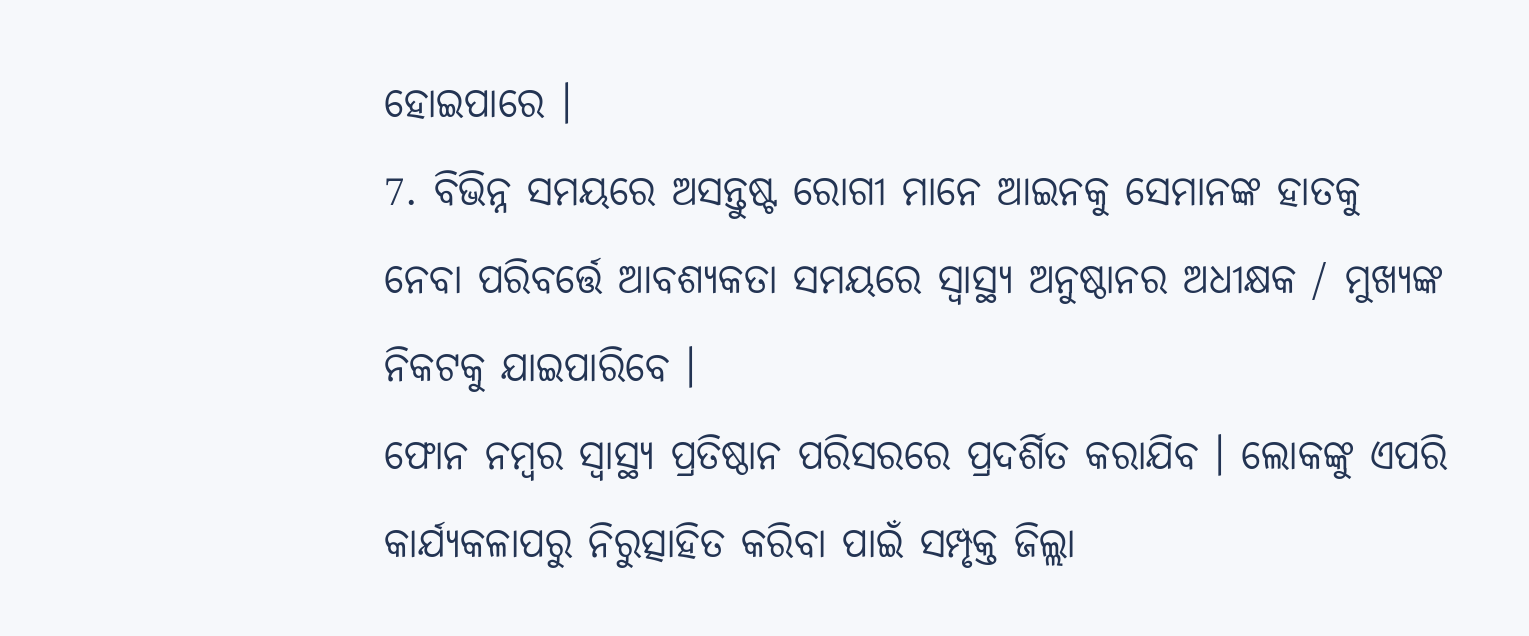ହୋଇପାରେ ।
7. ବିଭିନ୍ନ ସମୟରେ ଅସନ୍ତୁଷ୍ଟ ରୋଗୀ ମାନେ ଆଇନକୁ ସେମାନଙ୍କ ହାତକୁ ନେବା ପରିବର୍ତ୍ତେ ଆବଶ୍ୟକତା ସମୟରେ ସ୍ୱାସ୍ଥ୍ୟ ଅନୁଷ୍ଠାନର ଅଧୀକ୍ଷକ / ମୁଖ୍ୟଙ୍କ ନିକଟକୁ ଯାଇପାରିବେ ।
ଫୋନ ନମ୍ବର ସ୍ୱାସ୍ଥ୍ୟ ପ୍ରତିଷ୍ଠାନ ପରିସରରେ ପ୍ରଦର୍ଶିତ କରାଯିବ । ଲୋକଙ୍କୁ ଏପରି କାର୍ଯ୍ୟକଳାପରୁ ନିରୁତ୍ସାହିତ କରିବା ପାଇଁ ସମ୍ପୃକ୍ତ ଜିଲ୍ଲା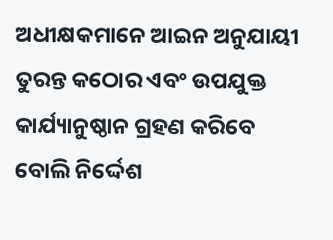ଅଧୀକ୍ଷକମାନେ ଆଇନ ଅନୁଯାୟୀ ତୁରନ୍ତ କଠୋର ଏବଂ ଉପଯୁକ୍ତ କାର୍ଯ୍ୟାନୁଷ୍ଠାନ ଗ୍ରହଣ କରିବେ ବୋଲି ନିର୍ଦ୍ଦେଶ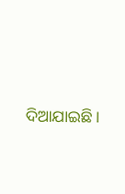ଦିଆଯାଇଛି ।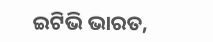ଇଟିଭି ଭାରତ,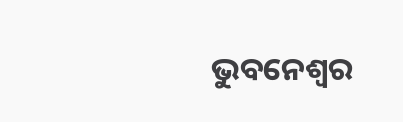ଭୁବନେଶ୍ବର